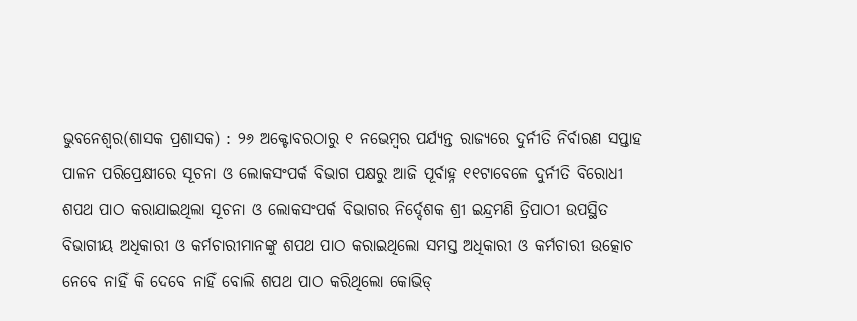ଭୁବନେଶ୍ୱର(ଶାସକ ପ୍ରଶାସକ) : ୨୬ ଅକ୍ଟୋବରଠାରୁ ୧ ନଭେମ୍ବର ପର୍ଯ୍ୟନ୍ତ ରାଜ୍ୟରେ ଦୁର୍ନୀତି ନିର୍ବାରଣ ସପ୍ତାହ ପାଳନ ପରିପ୍ରେକ୍ଷୀରେ ସୂଚନା ଓ ଲୋକସଂପର୍କ ବିଭାଗ ପକ୍ଷରୁ ଆଜି ପୂର୍ବାହ୍ନ ୧୧ଟାବେଳେ ଦୁର୍ନୀତି ବିରୋଧୀ ଶପଥ ପାଠ କରାଯାଇଥିଲା ସୂଚନା ଓ ଲୋକସଂପର୍କ ବିଭାଗର ନିର୍ଦ୍ଦେଶକ ଶ୍ରୀ ଇନ୍ଦ୍ରମଣି ତ୍ରିପାଠୀ ଉପସ୍ଥିତ ବିଭାଗୀୟ ଅଧିକାରୀ ଓ କର୍ମଚାରୀମାନଙ୍କୁ ଶପଥ ପାଠ କରାଇଥିଲୋ ସମସ୍ତ ଅଧିକାରୀ ଓ କର୍ମଚାରୀ ଉତ୍କୋଚ ନେବେ ନାହିଁ କି ଦେବେ ନାହିଁ ବୋଲି ଶପଥ ପାଠ କରିଥିଲୋ କୋଭିଡ୍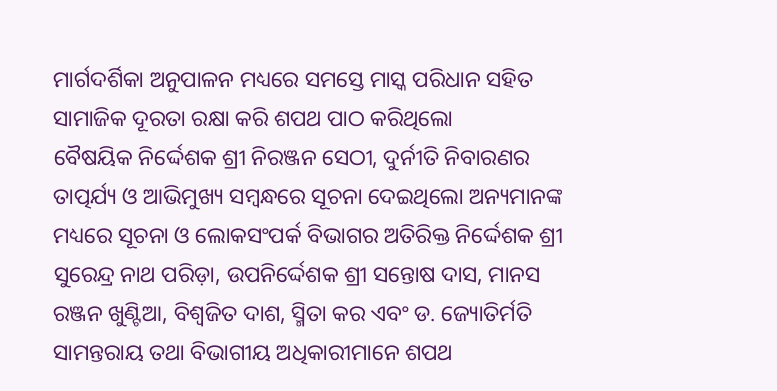ମାର୍ଗଦର୍ଶିକା ଅନୁପାଳନ ମଧ୍ୟରେ ସମସ୍ତେ ମାସ୍କ ପରିଧାନ ସହିତ ସାମାଜିକ ଦୂରତା ରକ୍ଷା କରି ଶପଥ ପାଠ କରିଥିଲୋ
ବୈଷୟିକ ନିର୍ଦ୍ଦେଶକ ଶ୍ରୀ ନିରଞ୍ଜନ ସେଠୀ, ଦୁର୍ନୀତି ନିବାରଣର ତାତ୍ପର୍ଯ୍ୟ ଓ ଆଭିମୁଖ୍ୟ ସମ୍ବନ୍ଧରେ ସୂଚନା ଦେଇଥିଲୋ ଅନ୍ୟମାନଙ୍କ ମଧ୍ୟରେ ସୂଚନା ଓ ଲୋକସଂପର୍କ ବିଭାଗର ଅତିରିକ୍ତ ନିର୍ଦ୍ଦେଶକ ଶ୍ରୀ ସୁରେନ୍ଦ୍ର ନାଥ ପରିଡ଼ା, ଉପନିର୍ଦ୍ଦେଶକ ଶ୍ରୀ ସନ୍ତୋଷ ଦାସ, ମାନସ ରଞ୍ଜନ ଖୁଣ୍ଟିଆ, ବିଶ୍ୱଜିତ ଦାଶ, ସ୍ମିତା କର ଏବଂ ଡ. ଜ୍ୟୋତିର୍ମତି ସାମନ୍ତରାୟ ତଥା ବିଭାଗୀୟ ଅଧିକାରୀମାନେ ଶପଥ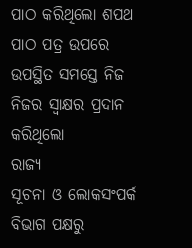ପାଠ କରିଥିଲୋ ଶପଥ ପାଠ ପତ୍ର ଉପରେ ଉପସ୍ଥିତ ସମସ୍ତେ ନିଜ ନିଜର ସ୍ୱାକ୍ଷର ପ୍ରଦାନ କରିଥିଲୋ
ରାଜ୍ୟ
ସୂଚନା ଓ ଲୋକସଂପର୍କ ବିଭାଗ ପକ୍ଷରୁ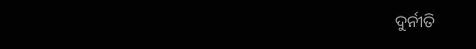ଦୁର୍ନୀତି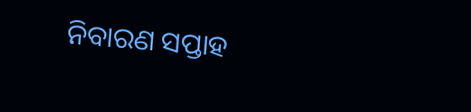ନିବାରଣ ସପ୍ତାହ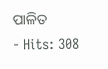ପାଳିତ
- Hits: 308